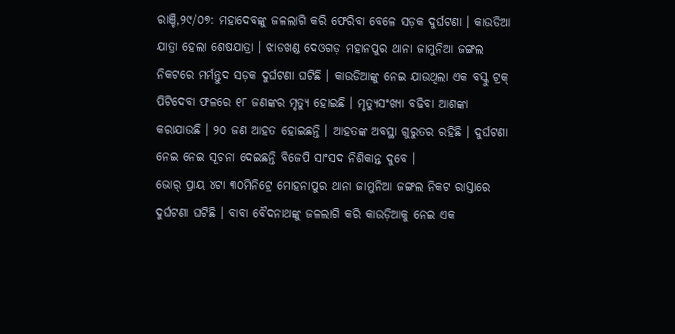ରାଞ୍ଚି,୨୯/୦୭: ମହାଦେବଙ୍କୁ ଜଳଲାଗି କରି ଫେରିବା ବେଳେ ସଡ଼କ ଦୁର୍ଘଟଣା । କାଉଡିଆ ଯାତ୍ରା ହେଲା ଶେଷଯାତ୍ରା । ଝାଡଖଣ୍ଡ ଦେଓଗଡ଼ ମହାନପୁର ଥାନା ଜାମୁନିଆ ଜଙ୍ଗଲ ନିକଟରେ ମର୍ମନ୍ତୁଦ ସଡ଼କ ଦୁର୍ଘଟଣା ଘଟିଛି । କାଉଡିଆଙ୍କୁ ନେଇ ଯାଉଥିଲା ଏକ ବସ୍କୁ ଟ୍ରକ୍ ପିଟିଦେବା ଫଳରେ ୧୮ ଜଣଙ୍କର ମୃତ୍ୟୁ ହୋଇଛି । ମୃତ୍ୟୁସଂଖ୍ୟା ବଢିବା ଆଶଙ୍କା କରାଯାଉଛି । ୨୦ ଜଣ ଆହତ ହୋଇଛନ୍ତି । ଆହତଙ୍କ ଅବସ୍ଥା ଗୁରୁତର ରହିଛି । ଦୁର୍ଘଟଣା ନେଇ ନେଇ ସୂଚନା ଦେଇଛନ୍ତି ବିଜେପି ସାଂସଦ ନିଶିକାନ୍ତ ଦୁବେ ।
ଭୋର୍ ପ୍ରାୟ ୪ଟା ୩୦ମିନିଟ୍ରେ ମୋହନାପୁର ଥାନା ଜାମୁନିଆ ଜଙ୍ଗଲ ନିକଟ ରାସ୍ତାରେ ଦୁର୍ଘଟଣା ଘଟିଛି । ବାବା ବୈଦନାଥଙ୍କୁ ଜଳଲାଗି କରି କାଉଡ଼ିଆକୁ ନେଇ ଏକ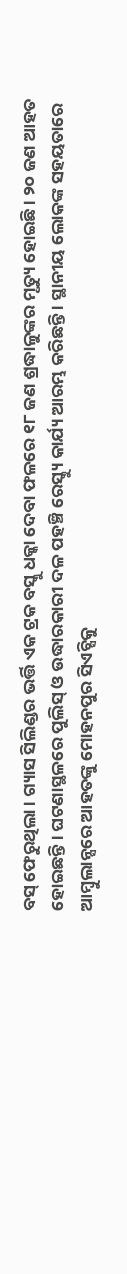ବସ୍ ଫେରୁଥିଲା । ଗ୍ୟାସ ସିଲିଣ୍ଡର ଭର୍ତ୍ତି ଏକ ଟ୍ରକ ବସ୍କୁ ଧକ୍କା ଦେବା ଫଳରେ ୧୮ ଜଣ ଶ୍ରଦ୍ଧାଳୁଙ୍କର ମୃତ୍ୟୁ ହୋଇଛି । ୨୦ ଜଣ ଆହତ ହୋଇଛନ୍ତି । ଘଟଣାସ୍ଥଳରେ ପୁଲିସ୍ ଓ ଉଦ୍ଧାରକାରୀ ଦଳ ପହଞ୍ଚି ରେସ୍କ୍ୟୁ କାର୍ଯ୍ୟ ଆରମ୍ଭ କରିଛନ୍ତି । ସ୍ଥାନୀୟ ଲୋକଙ୍କ ସହୟତାରେ ଆମ୍ବୁଲାନ୍ସରେ ଆହତଙ୍କୁ ମୋହନପୁର ସିଏଚ୍ସିକୁ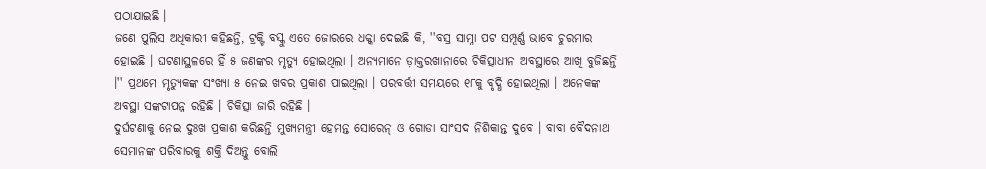ପଠାଯାଇଛି ।
ଜଣେ ପୁଲିସ ଅଧିକାରୀ କହିଛନ୍ତି, ଟ୍ରକ୍ଟି ବସ୍କୁ ଏତେ ଜୋରରେ ଧକ୍କା ଦେଇଛି କି, ''ବସ୍ର ସାମ୍ନା ପଟ ସମ୍ପୂର୍ଣ୍ଣ ଭାବେ ଚୁରମାର ହୋଇଛି । ଘଟଣାସ୍ଥଳରେ ହିଁ ୫ ଜଣଙ୍କର ମୃତ୍ୟୁ ହୋଇଥିଲା । ଅନ୍ୟମାନେ ଡ଼ାକ୍ତରଖାନାରେ ଚିକିତ୍ସାଧୀନ ଅବସ୍ଥାରେ ଆଖି ବୁଜିଛନ୍ତି ।'' ପ୍ରଥମେ ମୃତ୍ୟୁକଙ୍କ ସଂଖ୍ୟା ୫ ନେଇ ଖବର ପ୍ରକାଶ ପାଇଥିଲା । ପରବର୍ତ୍ତୀ ସମୟରେ ୧୮କୁ ବୃଦ୍ଧି ହୋଇଥିଲା । ଅନେକଙ୍କ ଅବସ୍ଥା ସଙ୍କଟାପନ୍ନ ରହିଛି । ଚିକିତ୍ସା ଜାରି ରହିଛି ।
ଦୁର୍ଘଟଣାକୁ ନେଇ ଦୁଃଖ ପ୍ରକାଶ କରିଛନ୍ତି ମୁଖ୍ୟମନ୍ତ୍ରୀ ହେମନ୍ତ ସୋରେନ୍ ଓ ଗୋଡା ସାଂସଦ ନିଶିକାନ୍ତ ଦୁବେ । ବାବା ବୈଦନାଥ ସେମାନଙ୍କ ପରିବାରକୁ ଶକ୍ତି ଦିଅନ୍ତୁ ବୋଲି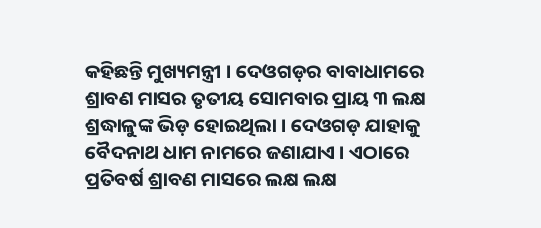କହିଛନ୍ତି ମୁଖ୍ୟମନ୍ତ୍ରୀ । ଦେଓଗଡ଼ର ବାବାଧାମରେ ଶ୍ରାବଣ ମାସର ତୃତୀୟ ସୋମବାର ପ୍ରାୟ ୩ ଲକ୍ଷ ଶ୍ରଦ୍ଧାଳୁଙ୍କ ଭିଡ଼ ହୋଇଥିଲା । ଦେଓଗଡ଼ ଯାହାକୁ ବୈଦନାଥ ଧାମ ନାମରେ ଜଣାଯାଏ । ଏଠାରେ ପ୍ରତିବର୍ଷ ଶ୍ରାବଣ ମାସରେ ଲକ୍ଷ ଲକ୍ଷ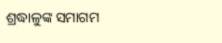ଶ୍ରଦ୍ଧାଳୁଙ୍କ ସମାଗମ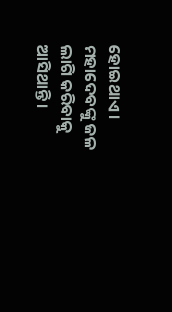ହୋଇଥାଏ । ମହାଦେବଙ୍କୁ ଜଳ ଲାଗି କରିବାକୁ ଆସିଥାନ୍ତି ।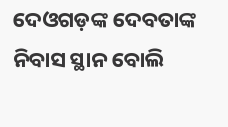ଦେଓଗଡ଼ଙ୍କ ଦେବତାଙ୍କ ନିବାସ ସ୍ଥାନ ବୋଲି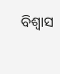ବିଶ୍ୱାସ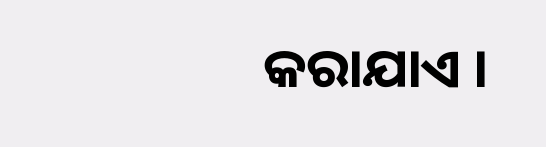କରାଯାଏ ।